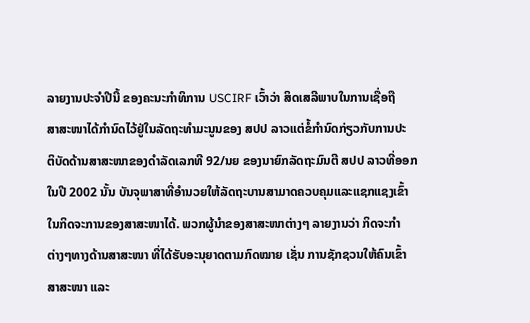ລາຍງານປະຈໍາປີນີ້ ຂອງຄະນະກໍາທິການ USCIRF ເວົ້າວ່າ ສິດເສລີພາບໃນການເຊື່ອຖື
ສາສະໜາໄດ້ກຳນົດໄວ້ຢູ່ໃນລັດຖະທຳມະນູນຂອງ ສປປ ລາວແຕ່ຂໍ້ກຳນົດກ່ຽວກັບການປະ
ຕິບັດດ້ານສາສະໜາຂອງດຳລັດເລກທີ 92/ນຍ ຂອງນາຍົກລັດຖະມົນຕີ ສປປ ລາວທີ່ອອກ
ໃນປີ 2002 ນັ້ນ ບັນຈຸພາສາທີ່ອຳນວຍໃຫ້ລັດຖະບານສາມາດຄວບຄຸມແລະແຊກແຊງເຂົ້າ
ໃນກິດຈະການຂອງສາສະໜາໄດ້. ພວກຜູ້ນຳຂອງສາສະໜາຕ່າງໆ ລາຍງານວ່າ ກິດຈະກຳ
ຕ່າງໆທາງດ້ານສາສະໜາ ທີ່ໄດ້ຮັບອະນຸຍາດຕາມກົດໝາຍ ເຊັ່ນ ການຊັກຊວນໃຫ້ຄົນເຂົ້າ
ສາສະໜາ ແລະ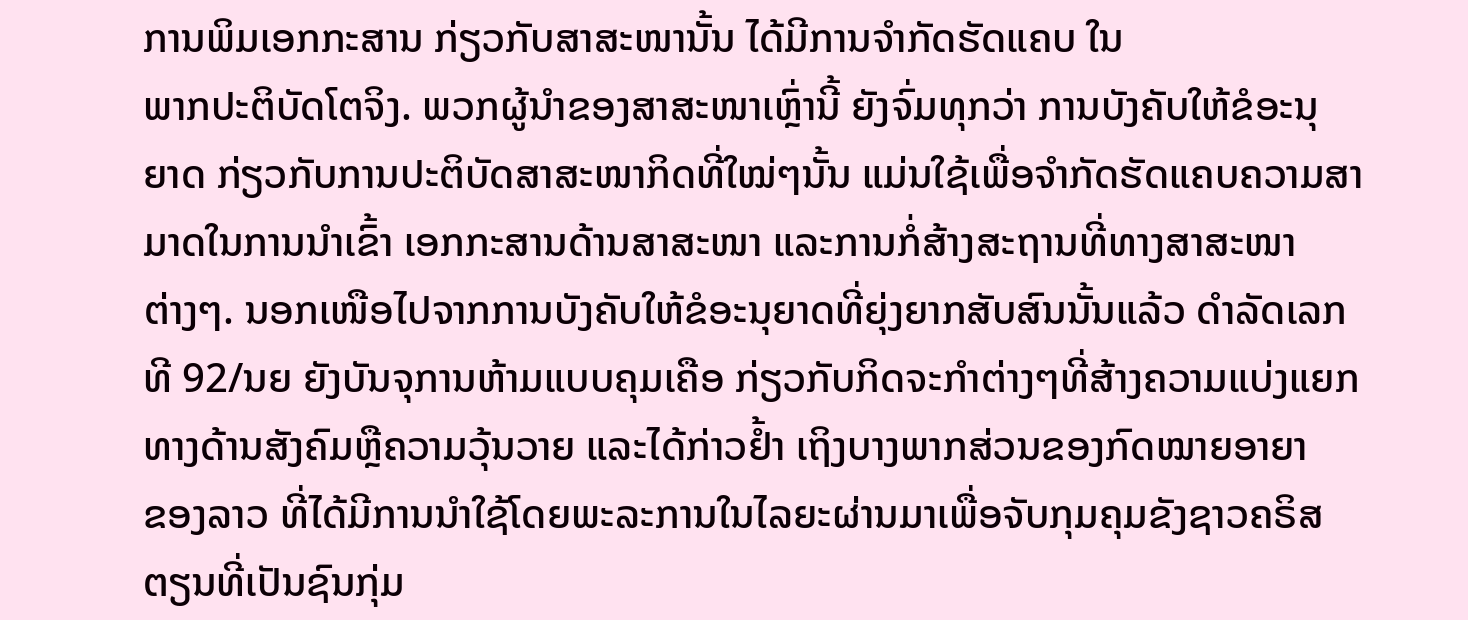ການພິມເອກກະສານ ກ່ຽວກັບສາສະໜານັ້ນ ໄດ້ມີການຈຳກັດຮັດແຄບ ໃນ
ພາກປະຕິບັດໂຕຈິງ. ພວກຜູ້ນຳຂອງສາສະໜາເຫຼົ່ານີ້ ຍັງຈົ່ມທຸກວ່າ ການບັງຄັບໃຫ້ຂໍອະນຸ
ຍາດ ກ່ຽວກັບການປະຕິບັດສາສະໜາກິດທີ່ໃໝ່ໆນັ້ນ ແມ່ນໃຊ້ເພື່ອຈຳກັດຮັດແຄບຄວາມສາ
ມາດໃນການນຳເຂົ້າ ເອກກະສານດ້ານສາສະໜາ ແລະການກໍ່ສ້າງສະຖານທີ່ທາງສາສະໜາ
ຕ່າງໆ. ນອກເໜືອໄປຈາກການບັງຄັບໃຫ້ຂໍອະນຸຍາດທີ່ຍຸ່ງຍາກສັບສົນນັ້ນແລ້ວ ດຳລັດເລກ
ທີ 92/ນຍ ຍັງບັນຈຸການຫ້າມແບບຄຸມເຄືອ ກ່ຽວກັບກິດຈະກຳຕ່າງໆທີ່ສ້າງຄວາມແບ່ງແຍກ
ທາງດ້ານສັງຄົມຫຼືຄວາມວຸ້ນວາຍ ແລະໄດ້ກ່າວຢໍ້າ ເຖິງບາງພາກສ່ວນຂອງກົດໝາຍອາຍາ
ຂອງລາວ ທີ່ໄດ້ມີການນຳໃຊ້ໂດຍພະລະການໃນໄລຍະຜ່ານມາເພື່ອຈັບກຸມຄຸມຂັງຊາວຄຣິສ
ຕຽນທີ່ເປັນຊົນກຸ່ມ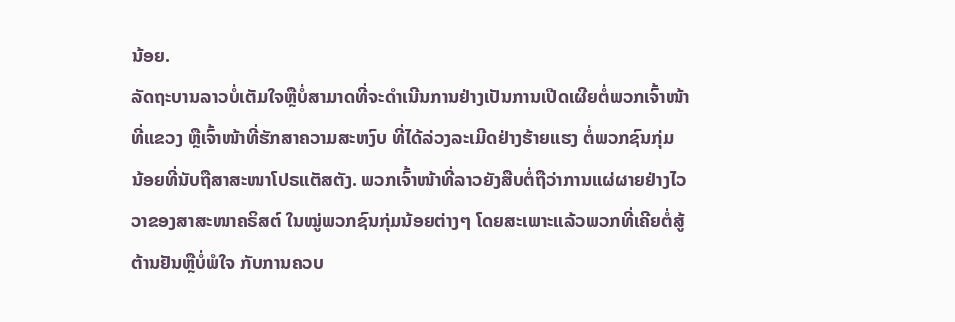ນ້ອຍ.
ລັດຖະບານລາວບໍ່ເຕັມໃຈຫຼືບໍ່ສາມາດທີ່ຈະດຳເນີນການຢ່າງເປັນການເປີດເຜີຍຕໍ່ພວກເຈົ້າໜ້າ
ທີ່ແຂວງ ຫຼືເຈົ້າໜ້າທີ່ຮັກສາຄວາມສະຫງົບ ທີ່ໄດ້ລ່ວງລະເມີດຢ່າງຮ້າຍແຮງ ຕໍ່ພວກຊົນກຸ່ມ
ນ້ອຍທີ່ນັບຖືສາສະໜາໂປຣແຕັສຕັງ. ພວກເຈົ້າໜ້າທີ່ລາວຍັງສືບຕໍ່ຖືວ່າການແຜ່ຜາຍຢ່າງໄວ
ວາຂອງສາສະໜາຄຣິສຕ໌ ໃນໝູ່ພວກຊົນກຸ່ມນ້ອຍຕ່າງໆ ໂດຍສະເພາະແລ້ວພວກທີ່ເຄີຍຕໍ່ສູ້
ຕ້ານຢັນຫຼືບໍ່ພໍໃຈ ກັບການຄວບ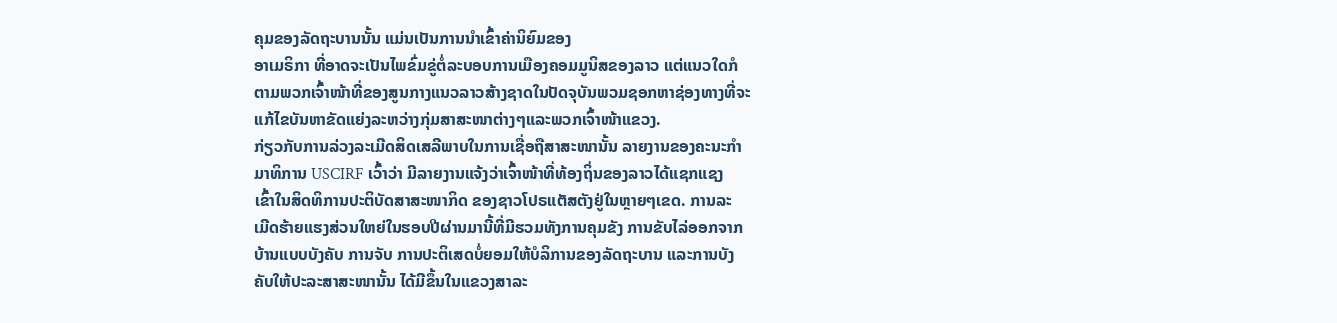ຄຸມຂອງລັດຖະບານນັ້ນ ແມ່ນເປັນການນຳເຂົ້າຄ່ານິຍົມຂອງ
ອາເມຣິກາ ທີ່ອາດຈະເປັນໄພຂົ່ມຂູ່ຕໍ່ລະບອບການເມືອງຄອມມູນິສຂອງລາວ ແຕ່ແນວໃດກໍ
ຕາມພວກເຈົ້າໜ້າທີ່ຂອງສູນກາງແນວລາວສ້າງຊາດໃນປັດຈຸບັນພວມຊອກຫາຊ່ອງທາງທີ່ຈະ
ແກ້ໄຂບັນຫາຂັດແຍ່ງລະຫວ່າງກຸ່ມສາສະໜາຕ່າງໆແລະພວກເຈົ້າໜ້າແຂວງ.
ກ່ຽວກັບການລ່ວງລະເມີດສິດເສລີພາບໃນການເຊື່ອຖືສາສະໜານັ້ນ ລາຍງານຂອງຄະນະກຳ
ມາທິການ USCIRF ເວົ້າວ່າ ມີລາຍງານແຈ້ງວ່າເຈົ້າໜ້າທີ່ທ້ອງຖິ່ນຂອງລາວໄດ້ແຊກແຊງ
ເຂົ້າໃນສິດທິການປະຕິບັດສາສະໜາກິດ ຂອງຊາວໂປຣແຕັສຕັງຢູ່ໃນຫຼາຍໆເຂດ. ການລະ
ເມີດຮ້າຍແຮງສ່ວນໃຫຍ່ໃນຮອບປີຜ່ານມານີ້ທີ່ມີຮວມທັງການຄຸມຂັງ ການຂັບໄລ່ອອກຈາກ
ບ້ານແບບບັງຄັບ ການຈັບ ການປະຕິເສດບໍ່ຍອມໃຫ້ບໍລິການຂອງລັດຖະບານ ແລະການບັງ
ຄັບໃຫ້ປະລະສາສະໜານັ້ນ ໄດ້ມີຂຶ້ນໃນແຂວງສາລະ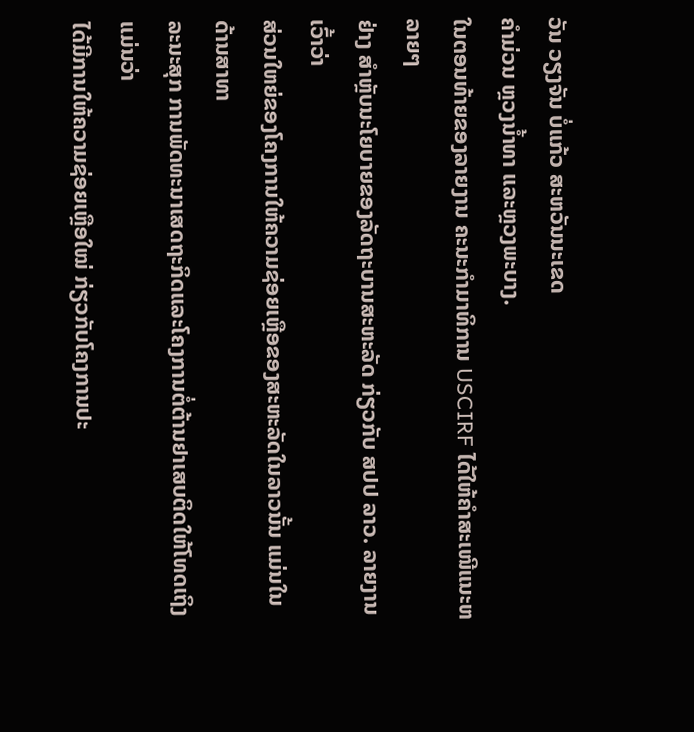ວັນ ວຽງຈັນ ບໍ່ແກ້ວ ສະຫວັນນະເຂດ
ຄຳມ່ວນ ຫຼວງນໍ້າທາ ແລະຫຼວງພະບາງ.
ໃນຕອນທ້າຍຂອງລາຍງານ ຄະນະກຳມາທິການ USCIRF ໄດ້ໃຫ້ຄໍາສະເໜີແນະຫລາຍໆ
ຢ່າງ ສໍາຫຼັບນະໂຍບາຍຂອງລັດຖະບານສະຫະລັດ ກ່ຽວກັບ ສປປ ລາວ. ລາຍງານເວົ້າວ່າ
ສ່ວນໃຫຍ່ຂອງໂຄງການໃຫ້ຄວາມຊ່ອຍເຫຼືອຂອງສະຫະລັດໃນລາວນັ້ນ ແມ່ນໃນດ້ານສາທາ
ລະນະສຸກ ການພັດທະນາເສດຖະກິດແລະໂຄງການຕໍ່ຕ້ານຢາເສບຕິດໃຫ້ໂທດເຖິງແມ່ນວ່າ
ໄດ້ມີການໃຫ້ຄວາມຊ່ອຍເຫຼືອໃໝ່ ກ່ຽວກັບໂຄງການປະ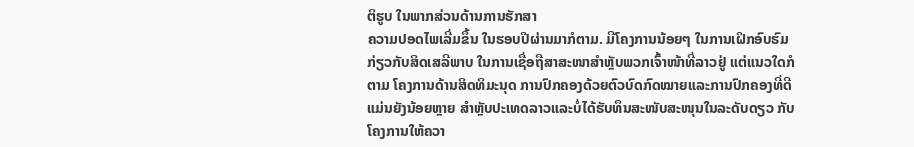ຕິຮູບ ໃນພາກສ່ວນດ້ານການຮັກສາ
ຄວາມປອດໄພເລີ່ມຂຶ້ນ ໃນຮອບປີຜ່ານມາກໍຕາມ. ມີໂຄງການນ້ອຍໆ ໃນການເຝິກອົບຮົມ
ກ່ຽວກັບສິດເສລີພາບ ໃນການເຊື່ອຖືສາສະໜາສຳຫຼັບພວກເຈົ້າໜ້າທີ່ລາວຢູ່ ແຕ່ແນວໃດກໍ
ຕາມ ໂຄງການດ້ານສິດທິມະນຸດ ການປົກຄອງດ້ວຍຕົວບົດກົດໝາຍແລະການປົກຄອງທີ່ດີ
ແມ່ນຍັງນ້ອຍຫຼາຍ ສຳຫຼັບປະເທດລາວແລະບໍ່ໄດ້ຮັບທຶນສະໜັບສະໜຸນໃນລະດັບດຽວ ກັບ
ໂຄງການໃຫ້ຄວາ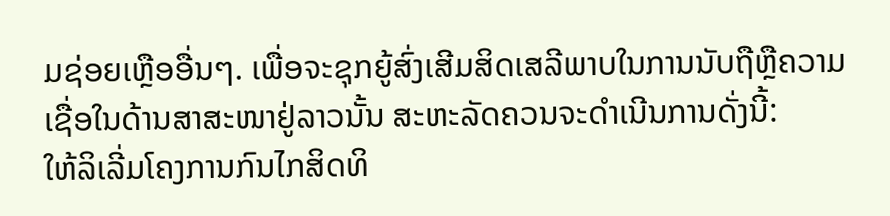ມຊ່ອຍເຫຼືອອື່ນໆ. ເພື່ອຈະຊຸກຍູ້ສົ່ງເສີມສິດເສລີພາບໃນການນັບຖືຫຼືຄວາມ
ເຊື່ອໃນດ້ານສາສະໜາຢູ່ລາວນັ້ນ ສະຫະລັດຄວນຈະດຳເນີນການດັ່ງນີ້:
ໃຫ້ລິເລີ່ມໂຄງການກົນໄກສິດທິ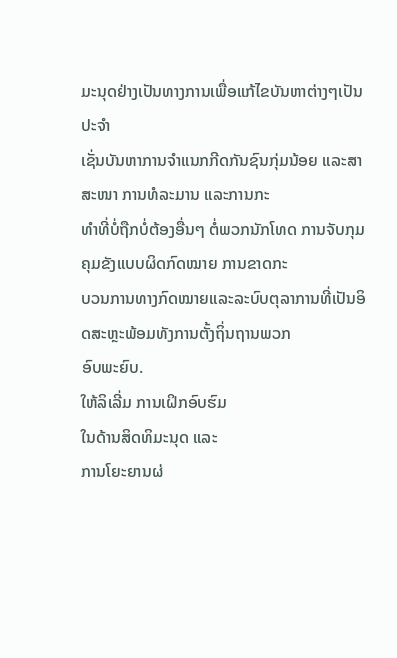ມະນຸດຢ່າງເປັນທາງການເພື່ອແກ້ໄຂບັນຫາຕ່າງໆເປັນປະຈຳ
ເຊັ່ນບັນຫາການຈຳແນກກີດກັນຊົນກຸ່ມນ້ອຍ ແລະສາສະໜາ ການທໍລະມານ ແລະການກະ
ທຳທີ່ບໍ່ຖືກບໍ່ຕ້ອງອື່ນໆ ຕໍ່ພວກນັກໂທດ ການຈັບກຸມຄຸມຂັງແບບຜິດກົດໝາຍ ການຂາດກະ
ບວນການທາງກົດໝາຍແລະລະບົບຕຸລາການທີ່ເປັນອິດສະຫຼະພ້ອມທັງການຕັ້ງຖິ່ນຖານພວກ
ອົບພະຍົບ.
ໃຫ້ລິເລີ່ມ ການເຝິກອົບຮົມ
ໃນດ້ານສິດທິມະນຸດ ແລະ
ການໂຍະຍານຜ່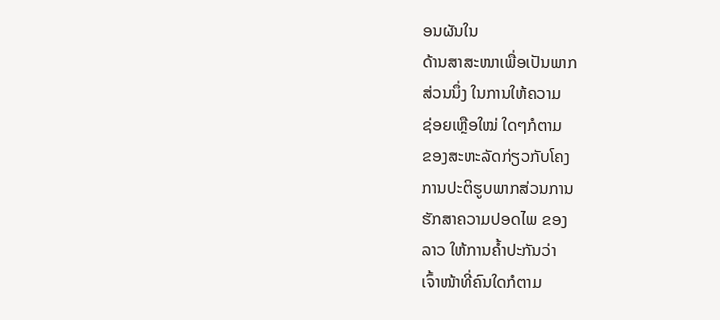ອນຜັນໃນ
ດ້ານສາສະໜາເພື່ອເປັນພາກ
ສ່ວນນຶ່ງ ໃນການໃຫ້ຄວາມ
ຊ່ອຍເຫຼືອໃໝ່ ໃດໆກໍຕາມ
ຂອງສະຫະລັດກ່ຽວກັບໂຄງ
ການປະຕິຮູບພາກສ່ວນການ
ຮັກສາຄວາມປອດໄພ ຂອງ
ລາວ ໃຫ້ການຄໍ້າປະກັນວ່າ
ເຈົ້າໜ້າທີ່ຄົນໃດກໍຕາມ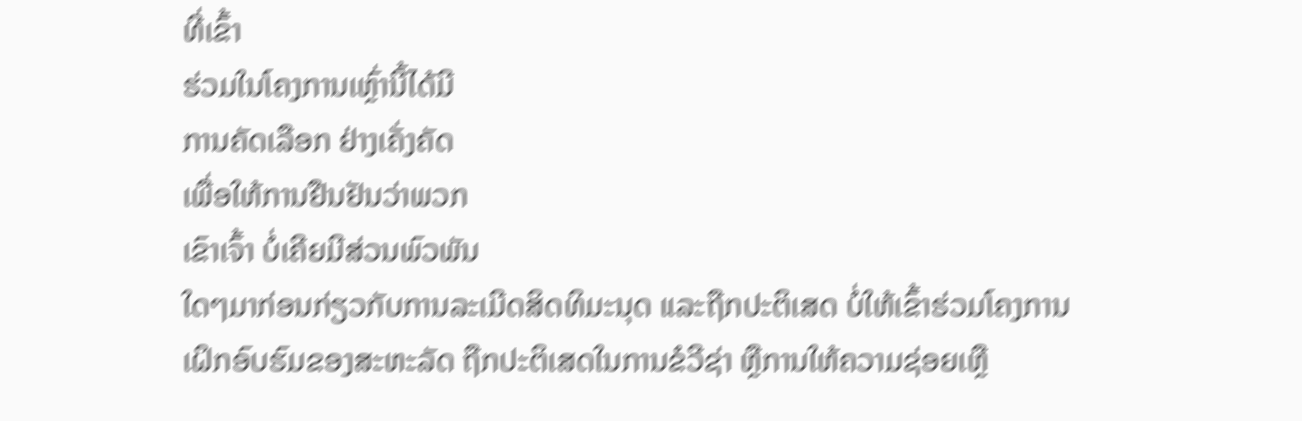ທີ່ເຂົ້າ
ຮ່ວມໃນໂຄງການເຫຼົ່ານີ້ໄດ້ມີ
ການຄັດເລືອກ ຢ່າງເຄັ່ງຄັດ
ເພື່ອໃຫ້ການຢືນຢັນວ່າພວກ
ເຂົາເຈົ້າ ບໍ່ເຄີຍມີສ່ວນພົວພັນ
ໃດໆມາກ່ອນກ່ຽວກັບການລະເມີດສິດທິມະນຸດ ແລະຖືກປະຕິເສດ ບໍ່ໃຫ້ເຂົ້າຮ່ວມໂຄງການ
ເຝິກອົບຮົມຂອງສະຫະລັດ ຖືກປະຕິເສດໃນການຂໍວີຊ່າ ຫຼືການໃຫ້ຄວາມຊ່ອຍເຫຼື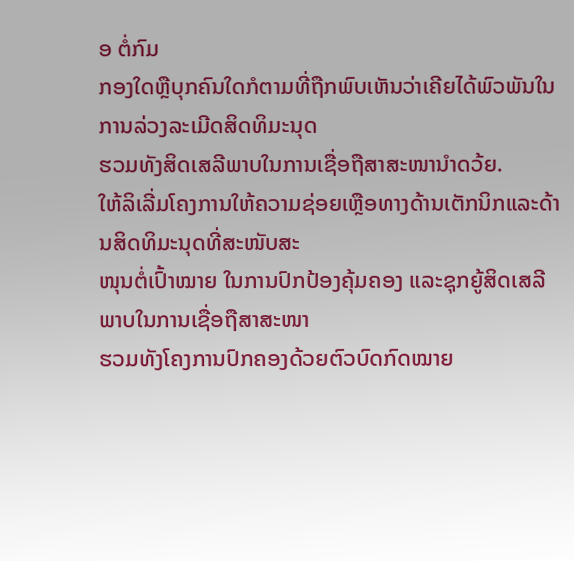ອ ຕໍ່ກົມ
ກອງໃດຫຼືບຸກຄົນໃດກໍຕາມທີ່ຖືກພົບເຫັນວ່າເຄີຍໄດ້ພົວພັນໃນການລ່ວງລະເມີດສິດທິມະນຸດ
ຮວມທັງສິດເສລີພາບໃນການເຊື່ອຖືສາສະໜານຳດວ້ຍ.
ໃຫ້ລິເລີ່ມໂຄງການໃຫ້ຄວາມຊ່ອຍເຫຼືອທາງດ້ານເຕັກນິກແລະດ້ານສິດທິມະນຸດທີ່ສະໜັບສະ
ໜຸນຕໍ່ເປົ້າໝາຍ ໃນການປົກປ້ອງຄຸ້ມຄອງ ແລະຊຸກຍູ້ສິດເສລີພາບໃນການເຊື່ອຖືສາສະໜາ
ຮວມທັງໂຄງການປົກຄອງດ້ວຍຕົວບົດກົດໝາຍ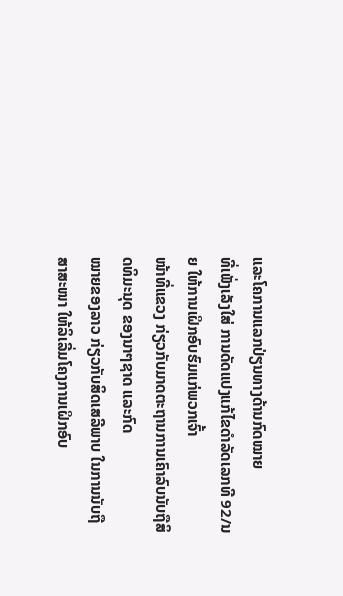ແລະໂຄການແລກປ່ຽນທາງດ້ານກົດໝາຍ
ທີ່ເພັ່ງເລັງໃສ່ ການດັດແປງແກ້ໄຂດຳລັດເລກທີ 92/ນຍ ໃຫ້ການເຝິກອົບຮົມແກ່ພວກເຈົ້າ
ໜ້າທີ່ແຂວງ ກ່ຽວກັບມາດຕະຖານການເຄົາລົບນັບຖືສິດທິມະນຸດ ຂອງນາໆຊາດ ແລະກົດ
ໝາຍຂອງລາວ ກ່ຽວກັບສິດເສລີພາບ ໃນການນັບຖືສາສະໜາ ໃຫ້ລິເລີ່ມໂຄງການເຝິກອົບ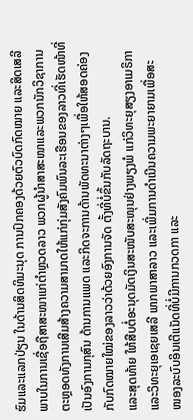ຮົມແລະແລກປ່ຽນ ໃນດ້ານສິດທິມະນຸດ ການປົກຄອງດ້ວຍຕົວບົດກົດໝາຍ ແລະສິດເສລີ
ພາບໃນການເຊື່ອຖືສາສະໜາແກ່ຕຳຫຼວດລາວ ພວກຜູ້ນຳສາສະໜາແລະພວກນັກວິຊາການ
ຕະຫຼອດທັງການເສີມສ້າງຄວາມສາມາດໃຫ້ແກ່ກຸ່ມສັງຄົມພົນລະເຮືອນຂອງລາວທີ່ເຮັດໜ້າທີ່
ເປັນອົງການກຸສົນ ດ້ານການແພດ ແລະກິດຈະການດ້ານພັດທະນາຕ່າງໆເພື່ອໃຫ້ສອດຄ່ອງ
ກັບກົດໝາຍໃໝ່ຂອງລາວວ່າດ້ວຍອົງການຈັດ ຕັ້ງທີ່ບໍ່ຂຶ້ນກັບລັດຖະບານ.
ແລະສຸດທ້າຍ ໃຫ້ສືບຕໍ່ອະນຸດມັດເງິນສະໜັບສະໜຸນຢ່າງພຽງພໍ ແກ່ວິທະຍຸສຽງອາເມຣິກາ
ແລະວິທະຍຸເອເຊຍເສລີ ພາກພາສາລາວ ແລະເພີ່ມການດຳເນີນຄວາມພະຍາຍາມເພື່ອສະ
ໜອງລະບົບອິນເຕີແນັດທີ່ບໍ່ມີການກວດກາ ແລະ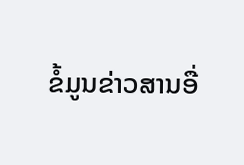ຂໍ້ມູນຂ່າວສານອື່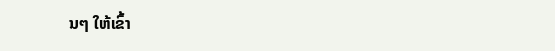ນໆ ໃຫ້ເຂົ້າ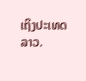ເຖິງປະເທດ
ລາວ.